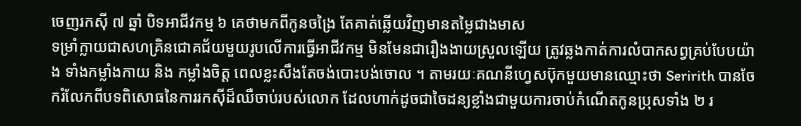ចេញរកស៊ី ៧ ឆ្នាំ បិទអាជីវកម្ម ៦ គេថាមកពីកូនចង្រៃ តែគាត់ឆ្លើយវិញមានតម្លៃជាងមាស
ទម្រាំក្លាយជាសហគ្រិនជោគជ័យមួយរូបលើការធ្វើអាជីវកម្ម មិនមែនជារឿងងាយស្រួលឡើយ ត្រូវឆ្លងកាត់ការលំបាកសព្វគ្រប់បែបយ៉ាង ទាំងកម្លាំងកាយ និង កម្លាំងចិត្ត ពេលខ្លះសឹងតែចង់បោះបង់ចោល ។ តាមរយៈគណនីហ្វេសប៊ុកមួយមានឈ្មោះថា Seririth បានចែករំលែកពីបទពិសោធនៃការរកស៊ីដ៏ឈឺចាប់របស់លោក ដែលហាក់ដូចជាចៃដន្យខ្លាំងជាមួយការចាប់កំណើតកូនប្រុសទាំង ២ រ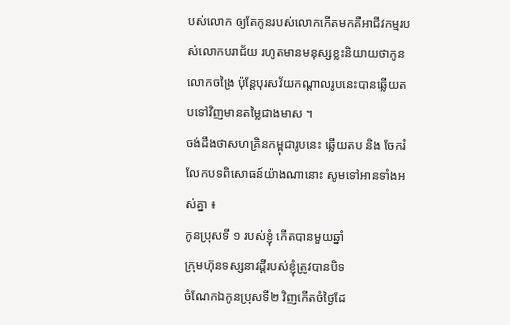បស់លោក ឲ្យតែកូនរបស់លោកកើតមកគឺអាជីវកម្មរបស់លោកបរាជ័យ រហូតមានមនុស្សខ្លះនិយាយថាកូនលោកចង្រៃ ប៉ុន្តែបុរសវ័យកណ្ដាលរូបនេះបានឆ្លើយតបទៅវិញមានតម្លៃជាងមាស ។
ចង់ដឹងថាសហគ្រិនកម្ពុជារូបនេះ ឆ្លើយតប និង ចែករំលែកបទពិសោធន៍យ៉ាងណានោះ សូមទៅអានទាំងអស់គ្នា ៖
កូនប្រុសទី ១ របស់ខ្ញុំ កើតបានមួយឆ្នាំ
ក្រុមហ៊ុនទស្សនាវដ្ដីរបស់ខ្ញុំត្រូវបានបិទ
ចំណែកឯកូនប្រុសទី២ វិញកើតចំថ្ងៃដែ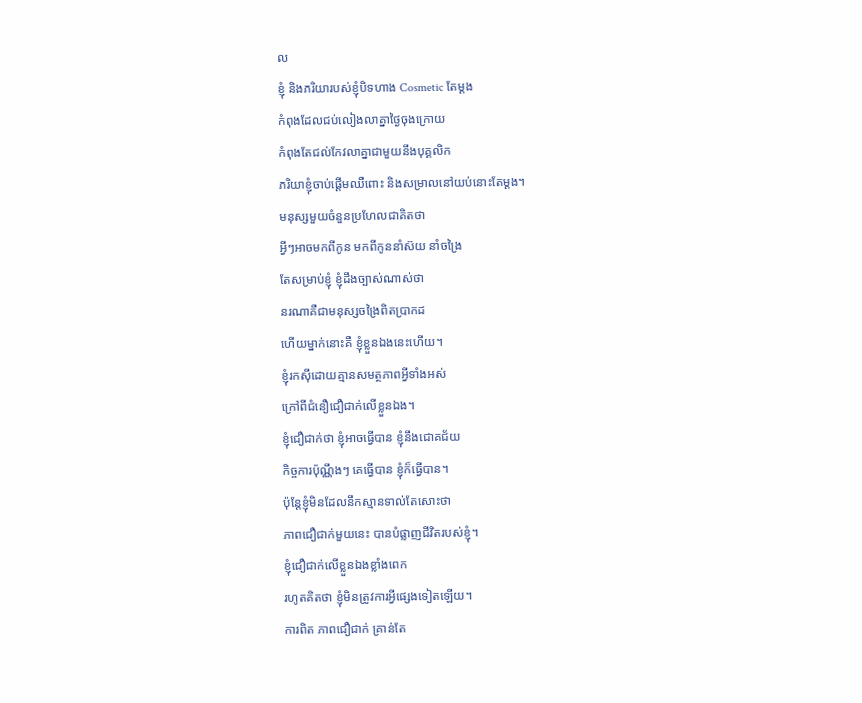ល
ខ្ញុំ និងភរិយារបស់ខ្ញុំបិទហាង Cosmetic តែម្ដង
កំពុងដែលជប់លៀងលាគ្នាថ្ងៃចុងក្រោយ
កំពុងតែជល់កែវលាគ្នាជាមួយនឹងបុគ្គលិក
ភរិយាខ្ញុំចាប់ផ្ដើមឈឺពោះ និងសម្រាលនៅយប់នោះតែម្ដង។
មនុស្សមួយចំនួនប្រហែលជាគិតថា
អ្វីៗអាចមកពីកូន មកពីកូននាំស៊យ នាំចង្រៃ
តែសម្រាប់ខ្ញុំ ខ្ញុំដឹងច្បាស់ណាស់ថា
នរណាគឺជាមនុស្សចង្រៃពិតប្រាកដ
ហើយម្នាក់នោះគឺ ខ្ញុំខ្លួនឯងនេះហើយ។
ខ្ញុំរកស៊ីដោយគ្មានសមត្ថភាពអ្វីទាំងអស់
ក្រៅពីជំនឿជឿជាក់លើខ្លួនឯង។
ខ្ញុំជឿជាក់ថា ខ្ញុំអាចធ្វើបាន ខ្ញុំនឹងជោគជ័យ
កិច្ចការប៉ុណ្ណឹងៗ គេធ្វើបាន ខ្ញុំក៏ធ្វើបាន។
ប៉ុន្ដែខ្ញុំមិនដែលនឹកស្មានទាល់តែសោះថា
ភាពជឿជាក់មួយនេះ បានបំផ្លាញជីវិតរបស់ខ្ញុំ។
ខ្ញុំជឿជាក់លើខ្លួនឯងខ្លាំងពេក
រហូតគិតថា ខ្ញុំមិនត្រូវការអ្វីផ្សេងទៀតឡើយ។
ការពិត ភាពជឿជាក់ គ្រាន់តែ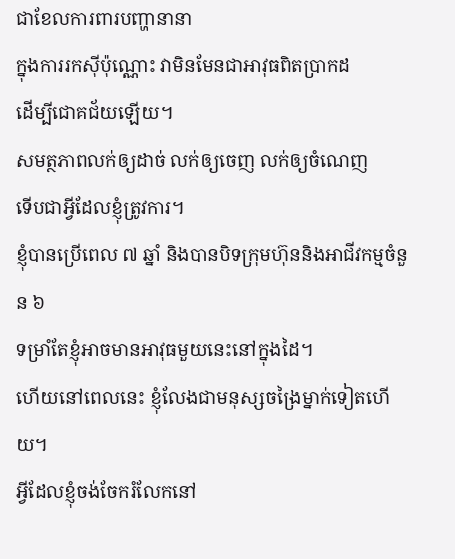ជាខែលការពារបញ្ហានានា
ក្នុងការរកស៊ីប៉ុណ្ណោះ វាមិនមែនជាអាវុធពិតប្រាកដ
ដើម្បីជោគជ័យឡើយ។
សមត្ថភាពលក់ឲ្យដាច់ លក់ឲ្យចេញ លក់ឲ្យចំណេញ
ទើបជាអ្វីដែលខ្ញុំត្រូវការ។
ខ្ញុំបានប្រើពេល ៧ ឆ្នាំ និងបានបិទក្រុមហ៊ុននិងអាជីវកម្មចំនួន ៦
ទម្រាំតែខ្ញុំអាចមានអាវុធមួយនេះនៅក្នុងដៃ។
ហើយនៅពេលនេះ ខ្ញុំលែងជាមនុស្សចង្រៃម្នាក់ទៀតហើយ។
អ្វីដែលខ្ញុំចង់ចែករំលែកនៅ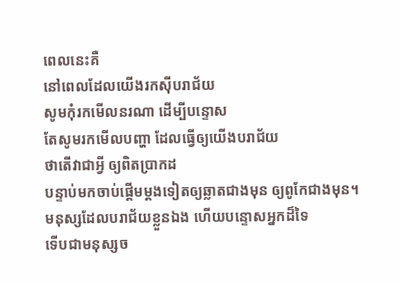ពេលនេះគឺ
នៅពេលដែលយើងរកស៊ីបរាជ័យ
សូមកុំរកមើលនរណា ដើម្បីបន្ទោស
តែសូមរកមើលបញ្ហា ដែលធ្វើឲ្យយើងបរាជ័យ
ថាតើវាជាអ្វី ឲ្យពិតប្រាកដ
បន្ទាប់មកចាប់ផ្តើមម្ដងទៀតឲ្យឆ្លាតជាងមុន ឲ្យពូកែជាងមុន។
មនុស្សដែលបរាជ័យខ្លួនឯង ហើយបន្ទោសអ្នកដ៏ទៃ
ទើបជាមនុស្សច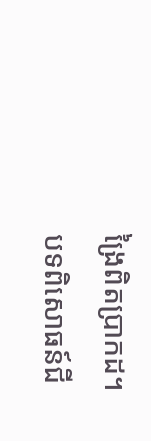ង្រៃពិតប្រាកដ។
បទពិសោធន៍ជី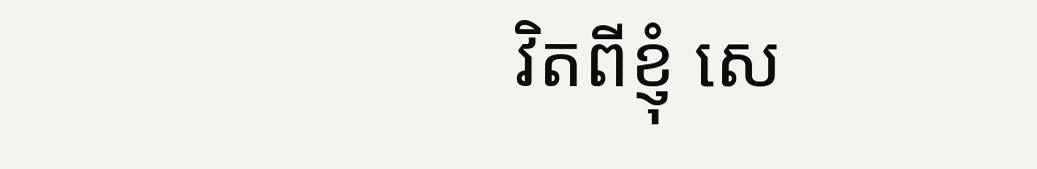វិតពីខ្ញុំ សេ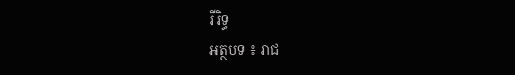រីរិទ្ធ
អត្ថបទ ៖ រាជ